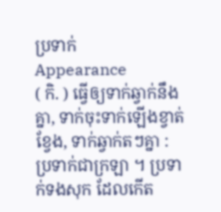ប្រទាក់
Appearance
( កិ. ) ធ្វើឲ្យទាក់ឆ្វាក់នឹងគ្នា, ទាក់ចុះទាក់ឡើងខ្វាត់ខ្វែង, ទាក់ឆ្វាក់តៗគ្នា : ប្រទាក់ជាក្រឡា ។ ប្រទាក់ទងសុក ដែលកើត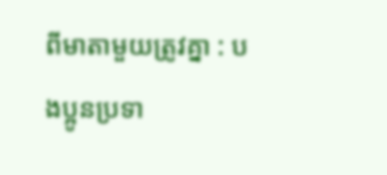ពីមាតាមួយត្រូវគ្នា : បងប្អូនប្រទា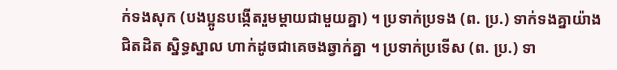ក់ទងសុក (បងប្អូនបង្កើតរួមម្ដាយជាមួយគ្នា) ។ ប្រទាក់ប្រទង (ព. ប្រ.) ទាក់ទងគ្នាយ៉ាងជិតដិត ស្និទ្ធស្នាល ហាក់ដូចជាគេចងឆ្វាក់គ្នា ។ ប្រទាក់ប្រទើស (ព. ប្រ.) ទា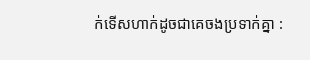ក់ទើសហាក់ដូចជាគេចងប្រទាក់គ្នា :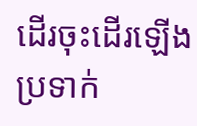ដើរចុះដើរឡើងប្រទាក់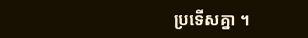ប្រទើសគ្នា ។